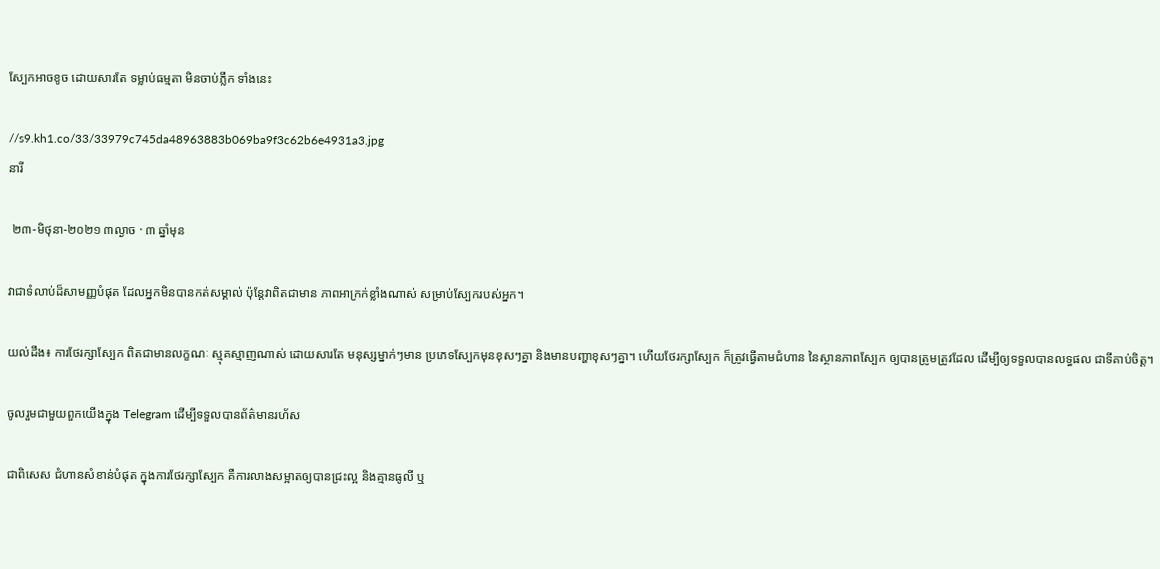ស្បែកអាចខូច ដោយសារតែ ទម្លាប់ធម្មតា មិនចាប់ភ្លឹក ទាំងនេះ

//s9.kh1.co/33/33979c745da48963883b069ba9f3c62b6e4931a3.jpg
នារី

 ២៣-មិថុនា-២០២១ ៣ល្ងាច · ៣ ឆ្នាំមុន

វាជាទំលាប់ដ៏សាមញ្ញបំផុត ដែលអ្នកមិនបានកត់សម្គាល់ ប៉ុន្តែវាពិតជាមាន ភាពអាក្រក់ខ្លាំងណាស់ សម្រាប់ស្បែករបស់អ្នក។

យល់ដឹង៖ ការថែរក្សាស្បែក ពិតជាមានលក្ខណៈ ស្មុគស្មាញណាស់ ដោយសារតែ មនុស្សម្នាក់ៗមាន ប្រភេទស្បែកមុនខុសៗគ្នា និងមានបញ្ហាខុសៗគ្នា។ ហើយថែរក្សាស្បែក ក៏ត្រូវធ្វើតាមជំហាន នៃស្ថានភាពស្បែក ឲ្យបានត្រូមត្រូវដែល ដើម្បីឲ្យទទួលបានលទ្ធផល ជាទីគាប់ចិត្ត។

ចូលរួមជាមួយពួកយើងក្នុង Telegram ដើម្បីទទួលបានព័ត៌មានរហ័ស

ជាពិសេស ជំហានសំខាន់បំផុត ក្នុងការថែរក្សាស្បែក គឺការលាងសម្អាតឲ្យបានជ្រះល្អ និងគ្មានធូលី ឬ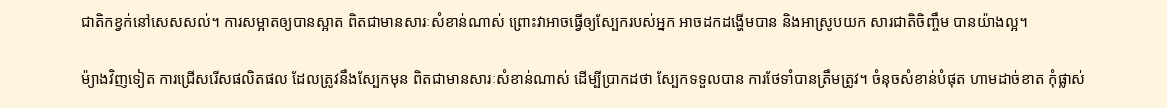ជាតិកខ្វក់នៅសេសសល់។ ការសម្អាតឲ្យបានស្អាត ពិតជាមានសារៈសំខាន់ណាស់ ព្រោះវាអាចធ្វើឲ្យស្បែករបស់អ្នក អាចដកដង្ហើមបាន និងអាស្រូបយក សារជាតិចិញ្ចឹម បានយ៉ាងល្អ។

ម៉្យាងវិញទៀត ការជ្រើសរើសផលិតផល ដែលត្រូវនឹងស្បែកមុន ពិតជាមានសារៈសំខាន់ណាស់ ដើម្បីប្រាកដថា ស្បែកទទួលបាន ការថែទាំបានត្រឹមត្រូវ។ ចំនុចសំខាន់បំផុត ហាមដាច់ខាត កុំផ្លាស់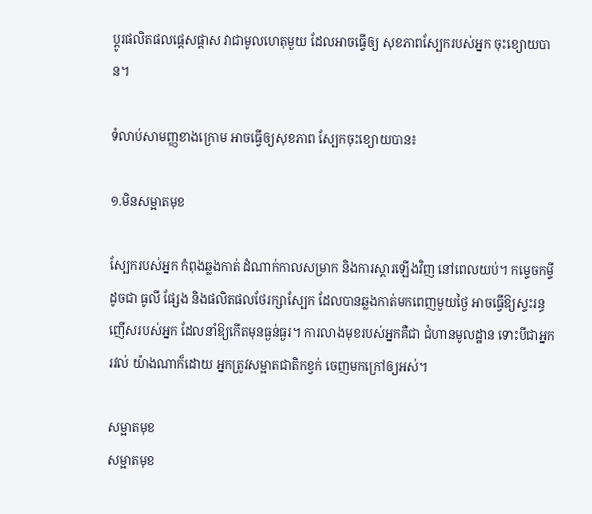ប្តូរផលិតផលផ្តេសផ្តាស វាជាមូលហេតុមួយ ដែលអាចធ្វើឲ្យ សុខភាពស្បែករបស់អ្នក ចុះខ្យោយបាន។

ទំលាប់សាមញ្ញខាងក្រោម អាចធ្វើឲ្យសុខភាព ស្បែកចុះខ្យោយបាន៖

១.មិនសម្អាតមុខ

ស្បែករបស់អ្នក កំពុងឆ្លងកាត់ ដំណាក់កាលសម្រាក និងការស្តារឡើងវិញ នៅពេលយប់។ កម្ទេចកម្ទីដូចជា ធូលី ផ្សែង និងផលិតផលថែរក្សាស្បែក ដែលបានឆ្លងកាត់មកពេញមួយថ្ងៃ អាចធ្វើឱ្យស្ទះរន្ធញើសរបស់អ្នក ដែលនាំឱ្យកើតមុនធ្ងន់ធ្ងរ។ ការលាងមុខរបស់អ្នកគឺជា ជំហានមូលដ្ឋាន ទោះបីជាអ្នករវល់ យ៉ាងណាក៏ដោយ អ្នកត្រូវសម្អាតជាតិកខ្វក់ ចេញមកក្រៅឲ្យអស់។

សម្អាតមុខ
សម្អាតមុខ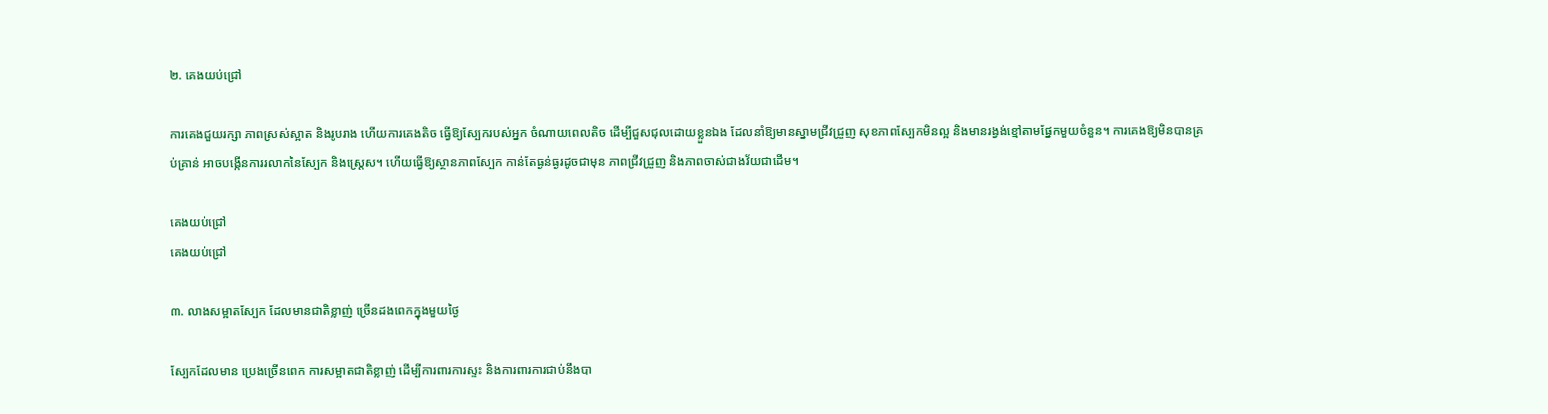២. គេងយប់ជ្រៅ

ការគេងជួយរក្សា ភាពស្រស់ស្អាត និងរូបរាង ហើយការគេងតិច ធ្វើឱ្យស្បែករបស់អ្នក ចំណាយពេលតិច ដើម្បីជួសជុលដោយខ្លួនឯង ដែលនាំឱ្យមានស្នាមជ្រីវជ្រួញ សុខភាពស្បែកមិនល្អ និងមានរង្វង់ខ្មៅតាមផ្នែកមួយចំនួន។ ការគេងឱ្យមិនបានគ្រប់គ្រាន់ អាចបង្កើនការរលាកនៃស្បែក និងស្ត្រេស។ ហើយធ្វើឱ្យស្ថានភាពស្បែក កាន់តែធ្ងន់ធ្ងរដូចជាមុន ភាពជ្រីវជ្រួញ និងភាពចាស់ជាងវ័យជាដើម។

គេងយប់ជ្រៅ
គេងយប់ជ្រៅ

៣. លាងសម្អាតស្បែក ដែលមានជាតិខ្លាញ់ ច្រើនដងពេកក្នុងមួយថ្ងៃ

ស្បែកដែលមាន ប្រេងច្រើនពេក ការសម្អាតជាតិខ្លាញ់ ដើម្បីការពារការស្ទះ និងការពារការជាប់នឹងបា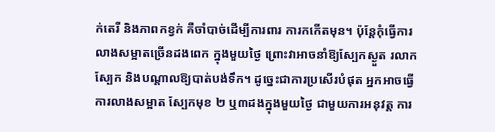ក់តេរី និងភាពកខ្វក់ គឺចាំបាច់ដើម្បីការពារ ការកកើតមុន។ ប៉ុន្តែកុំធ្វើការ លាងសម្អាតច្រើនដងពេក ក្នុងមួយថ្ងៃ ព្រោះវាអាចនាំឱ្យស្បែកស្ងួត រលាកស្បែក និងបណ្តាលឱ្យបាត់បង់ទឹក។ ដូច្នេះជាការប្រសើរបំផុត អ្នកអាចធ្វើការលាងសម្អាត ស្បែកមុខ ២ ឬ៣ដងក្នុងមួយថ្ងៃ ជាមួយការអនុវត្ត ការ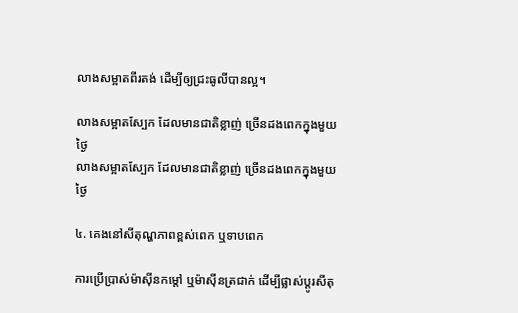លាងសម្អាតពីរតង់ ដើម្បីឲ្យជ្រះធូលីបានល្អ។

លាងសម្អាតស្បែក ដែលមានជាតិខ្លាញ់ ច្រើនដងពេកក្នុងមួយថ្ងៃ
លាងសម្អាតស្បែក ដែលមានជាតិខ្លាញ់ ច្រើនដងពេកក្នុងមួយថ្ងៃ

៤. គេងនៅសីតុណ្ហភាពខ្ពស់ពេក ឬទាបពេក

ការប្រើប្រាស់ម៉ាស៊ីនកម្តៅ ឬម៉ាស៊ីនត្រជាក់ ដើម្បីផ្លាស់ប្តូរសីតុ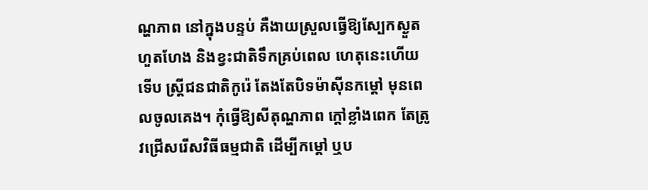ណ្ហភាព នៅក្នុងបន្ទប់ គឺងាយស្រួលធ្វើឱ្យស្បែកស្ងួតហួតហែង និងខ្វះជាតិទឹកគ្រប់ពេល ហេតុនេះហើយទើប ស្ត្រីជនជាតិកូរ៉េ តែងតែបិទម៉ាស៊ីនកម្តៅ មុនពេលចូលគេង។ កុំធ្វើឱ្យសីតុណ្ហភាព ក្តៅខ្លាំងពេក តែត្រូវជ្រើសរើសវិធីធម្មជាតិ ដើម្បីកម្តៅ ឬប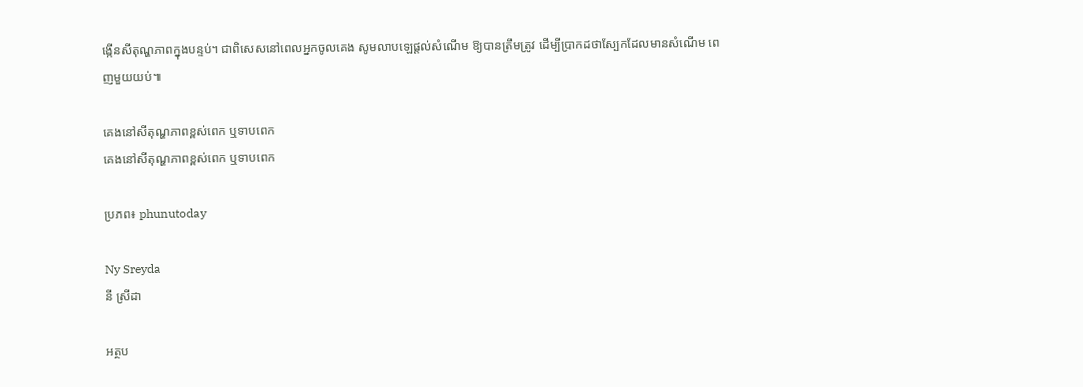ង្កើនសីតុណ្ហភាពក្នុងបន្ទប់។ ជាពិសេសនៅពេលអ្នកចូលគេង សូមលាបឡេផ្តល់សំណើម ឱ្យបានត្រឹមត្រូវ ដើម្បីប្រាកដថាស្បែកដែលមានសំណើម ពេញមួយយប់៕

គេងនៅសីតុណ្ហភាពខ្ពស់ពេក ឬទាបពេក
គេងនៅសីតុណ្ហភាពខ្ពស់ពេក ឬទាបពេក

ប្រភព៖ phunutoday

Ny Sreyda
នី ស្រីដា

អត្ថប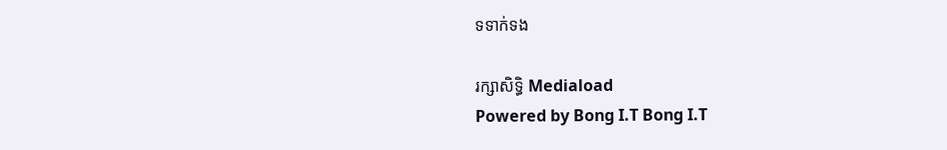ទទាក់ទង

រក្សាសិទ្ធិ Mediaload
Powered by Bong I.T Bong I.T